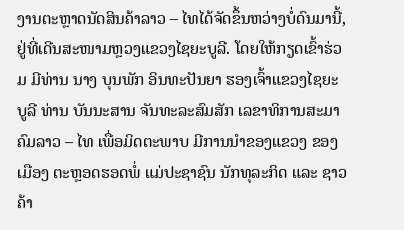ງານຕະຫຼາດນັດສິນຄ້າລາວ – ໄທໄດ້ຈັດຂຶ້ນຫວ່າງບໍ່ດົນມານີ້, ຢູ່ທີ່ເດີນສະໜາມຫຼວງແຂວງໄຊຍະບູລີ. ໂດຍໃຫ້ກຽດເຂົ້າຮ່ວມ ມີທ່ານ ນາງ ບຸນພັກ ອິນທະປັນຍາ ຮອງເຈົ້າແຂວງໄຊຍະບູລີ ທ່ານ ບັນນະສານ ຈັນທະລະສົມສັກ ເລຂາທິການສະມາຄົມລາວ – ໄທ ເພື່ອມິດຕະພາບ ມີການນໍາຂອງແຂວງ ຂອງເມືອງ ຕະຫຼອດຮອດພໍ່ ແມ່ປະຊາຊົນ ນັກທຸລະກິດ ແລະ ຊາວຄ້າ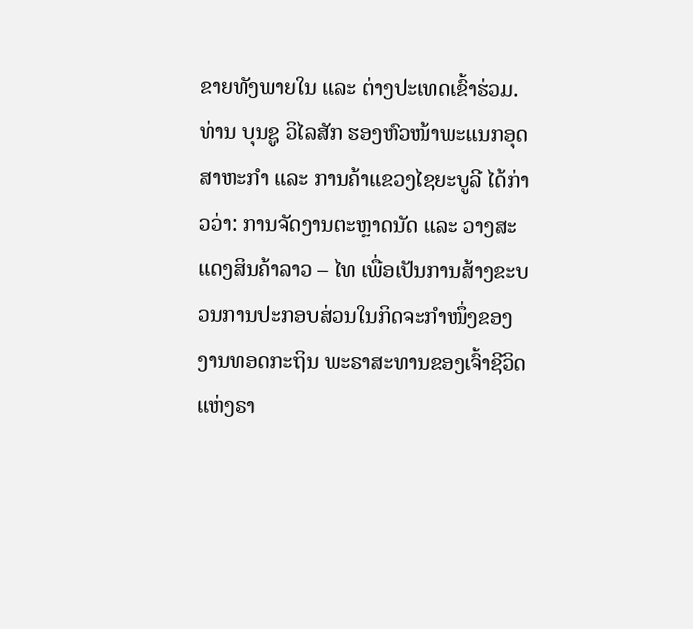ຂາຍທັງພາຍໃນ ແລະ ຕ່າງປະເທດເຂົ້າຮ່ວມ.
ທ່ານ ບຸນຊູ ວິໄລສັກ ຮອງຫົວໜ້າພະແນກອຸດສາຫະກໍາ ແລະ ການຄ້າແຂວງໄຊຍະບູລີ ໄດ້ກ່າວວ່າ: ການຈັດງານຕະຫຼາດນັດ ແລະ ວາງສະແດງສິນຄ້າລາວ – ໄທ ເພື່ອເປັນການສ້າງຂະບວນການປະກອບສ່ວນໃນກິດຈະກໍາໜຶ່ງຂອງງານທອດກະຖິນ ພະຣາສະທານຂອງເຈົ້າຊີວິດ ແຫ່ງຣາ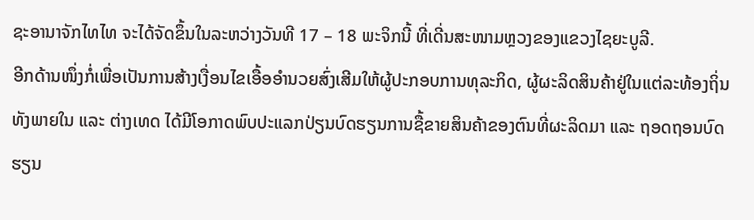ຊະອານາຈັກໄທໄທ ຈະໄດ້ຈັດຂຶ້ນໃນລະຫວ່າງວັນທີ 17 – 18 ພະຈິກນີ້ ທີ່ເດີ່ນສະໜາມຫຼວງຂອງແຂວງໄຊຍະບູລີ.
ອີກດ້ານໜຶ່ງກໍ່ເພື່ອເປັນການສ້າງເງື່ອນໄຂເອື້ອອໍານວຍສົ່ງເສີມໃຫ້ຜູ້ປະກອບການທຸລະກິດ, ຜູ້ຜະລິດສິນຄ້າຢູ່ໃນແຕ່ລະທ້ອງຖິ່ນ ທັງພາຍໃນ ແລະ ຕ່າງເທດ ໄດ້ມີໂອກາດພົບປະແລກປ່ຽນບົດຮຽນການຊື້ຂາຍສິນຄ້າຂອງຕົນທີ່ຜະລິດມາ ແລະ ຖອດຖອນບົດຮຽນ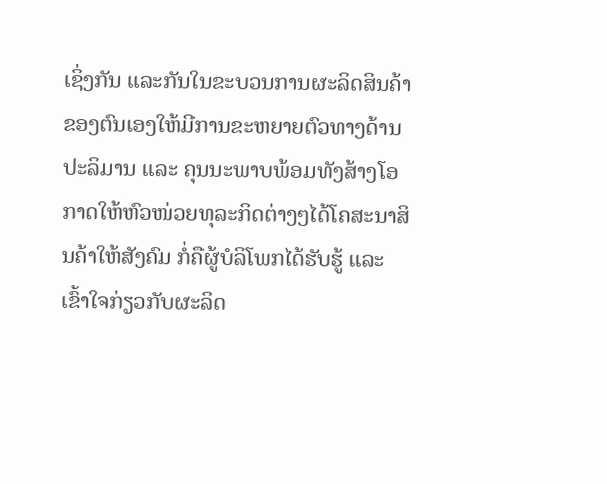ເຊິ່ງກັນ ແລະກັນໃນຂະບວນການຜະລິດສິນຄ້າຂອງຕົນເອງໃຫ້ມີການຂະຫຍາຍຕົວທາງດ້ານປະລິມານ ແລະ ຄຸນນະພາບພ້ອມທັງສ້າງໂອກາດໃຫ້ຫົວໜ່ວຍທຸລະກິດຕ່າງໆໄດ້ໂຄສະນາສິນຄ້າໃຫ້ສັງຄົມ ກໍ່ຄືຜູ້ບໍລິໂພກໄດ້ຮັບຮູ້ ແລະ ເຂົ້າໃຈກ່ຽວກັບຜະລິດ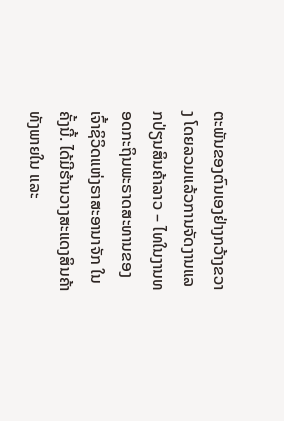ຕະພັນຂອງຕົນເອງຢ່າງກວ້າງຂວາງ ໂດຍລວມແລ້ວການຈັດງານແລກປ່ຽນສິນຄ້າລາວ – ໄທໃນງານທອດກະຖິນພະຣາດສະທານຂອງເຈົ້າຊິວິດແຫ່ງຣາສະອານາຈັກ ໃນຄັ້ງນີ້. ໄດ້ມີຮ້ານວາງສະແດງສິນຄ້າທັງພາຍໃນ ແລະ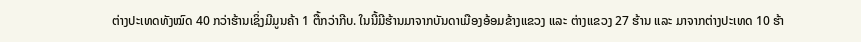ຕ່າງປະເທດທັງໝົດ 40 ກວ່າຮ້ານເຊິ່ງມີມູນຄ້າ 1 ຕື້ກວ່າກີບ. ໃນນີ້ມີຮ້ານມາຈາກບັນດາເມືອງອ້ອມຂ້າງແຂວງ ແລະ ຕ່າງແຂວງ 27 ຮ້ານ ແລະ ມາຈາກຕ່າງປະເທດ 10 ຮ້າ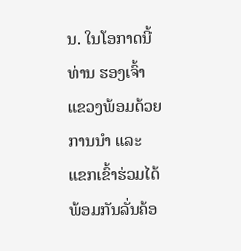ນ. ໃນໂອກາດນີ້ ທ່ານ ຮອງເຈົ້າແຂວງພ້ອມດ້ວຍການນໍາ ແລະ ແຂກເຂົ້າຮ່ວມໄດ້ພ້ອມກັນລັ່ນຄ້ອ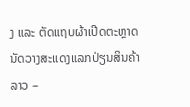ງ ແລະ ຕັດແຖບຜ້າເປີດຕະຫຼາດນັດວາງສະແດງແລກປ່ຽນສິນຄ້າລາວ –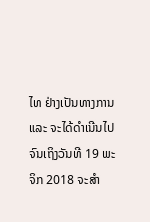ໄທ ຢ່າງເປັນທາງການ ແລະ ຈະໄດ້ດໍາເນີນໄປຈົນເຖິງວັນທີ 19 ພະຈິກ 2018 ຈະສໍາ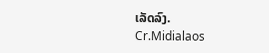ເລັດລົງ.
Cr.Midialaos